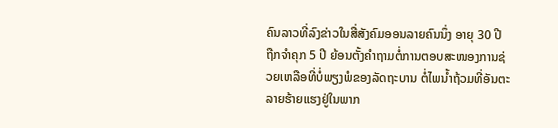ຄົນລາວທີ່ລົງຂ່າວໃນສື່ສັງຄົມອອນລາຍຄົນນຶ່ງ ອາຍຸ 30 ປີ ຖືກຈຳຄຸກ 5 ປີ ຍ້ອນຕັ້ງຄຳຖາມຕໍ່ການຕອບສະໜອງການຊ່ວຍເຫລືອທີ່ບໍ່ພຽງພໍຂອງລັດຖະບານ ຕໍ່ໄພນ້ຳຖ້ວມທີ່ອັນຕະລາຍຮ້າຍແຮງຢູ່ໃນພາກ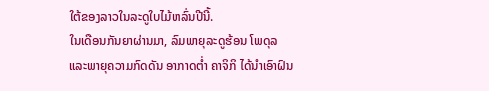ໃຕ້ຂອງລາວໃນລະດູໃບໄມ້ຫລົ່ນປີນີ້.
ໃນເດືອນກັນຍາຜ່ານມາ, ລົມພາຍຸລະດູຮ້ອນ ໂພດຸລ ແລະພາຍຸຄວາມກົດດັນ ອາກາດຕ່ຳ ຄາຈິກິ ໄດ້ນຳເອົາຝົນ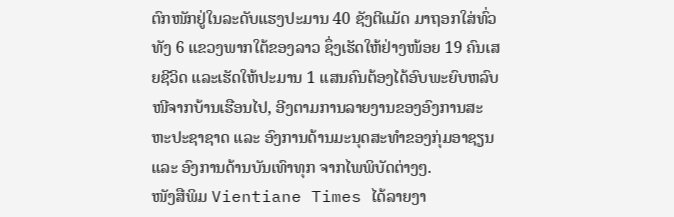ຕົກໜັກຢູ່ໃນລະດັບແຮງປະມານ 40 ຊັງຕີແມັດ ມາຖອກໃສ່ທົ່ວທັງ 6 ແຂວງພາກໃຕ້ຂອງລາວ ຊຶ່ງເຮັດໃຫ້ຢ່າງໜ້ອຍ 19 ຄົນເສຍຊີວິດ ແລະເຮັດໃຫ້ປະມານ 1 ແສນຄົນຕ້ອງໄດ້ອົບພະຍົບຫລົບໜີຈາກບ້ານເຮືອນໄປ, ອີງຕາມການລາຍງານຂອງອົງການສະຫະປະຊາຊາດ ແລະ ອົງການດ້ານມະນຸດສະທຳຂອງກຸ່ມອາຊຽນ ແລະ ອົງການດ້ານບັນເທົາທຸກ ຈາກໄພພິບັດຕ່າງໆ.
ໜັງສືພິມ Vientiane Times ໄດ້ລາຍງາ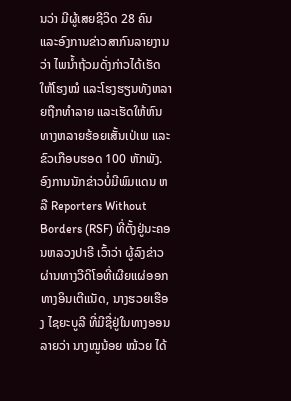ນວ່າ ມີຜູ້ເສຍຊີວິດ 28 ຄົນ ແລະອົງການຂ່າວສາກົນລາຍງານວ່າ ໄພນ້ຳຖ້ວມດັ່ງກ່າວໄດ້ເຮັດໃຫ້ໂຮງໝໍ ແລະໂຮງຮຽນທັງຫລາຍຖືກທຳລາຍ ແລະເຮັດໃຫ້ຫົນທາງຫລາຍຮ້ອຍເສັ້ນເປ່ເພ ແລະ ຂົວເກືອບຮອດ 100 ຫັກພັງ.
ອົງການນັກຂ່າວບໍ່ມີພົມແດນ ຫລື Reporters Without Borders (RSF) ທີ່ຕັ້ງຢູ່ນະຄອນຫລວງປາຣີ ເວົ້າວ່າ ຜູ້ລົງຂ່າວຜ່ານທາງວີດິໂອທີ່ເຜີຍແຜ່ອອກ ທາງອິນເຕີແນັດ, ນາງຮວຍເຮືອງ ໄຊຍະບູລີ ທີ່ມີຊື່ຢູ່ໃນທາງອອນລາຍວ່າ ນາງໝູນ້ອຍ ໝ້ວຍ ໄດ້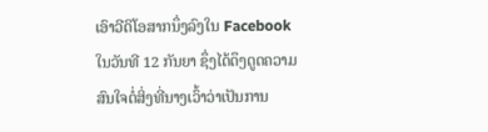ເອົາວີດິໂອສາກນຶ່ງລົງໃນ Facebook ໃນວັນທີ 12 ກັນຍາ ຊຶ່ງໄດ້ດຶງດູດຄວາມສົນໃຈຕໍ່ສິ່ງທີ່ນາງເວົ້າວ່າເປັນການ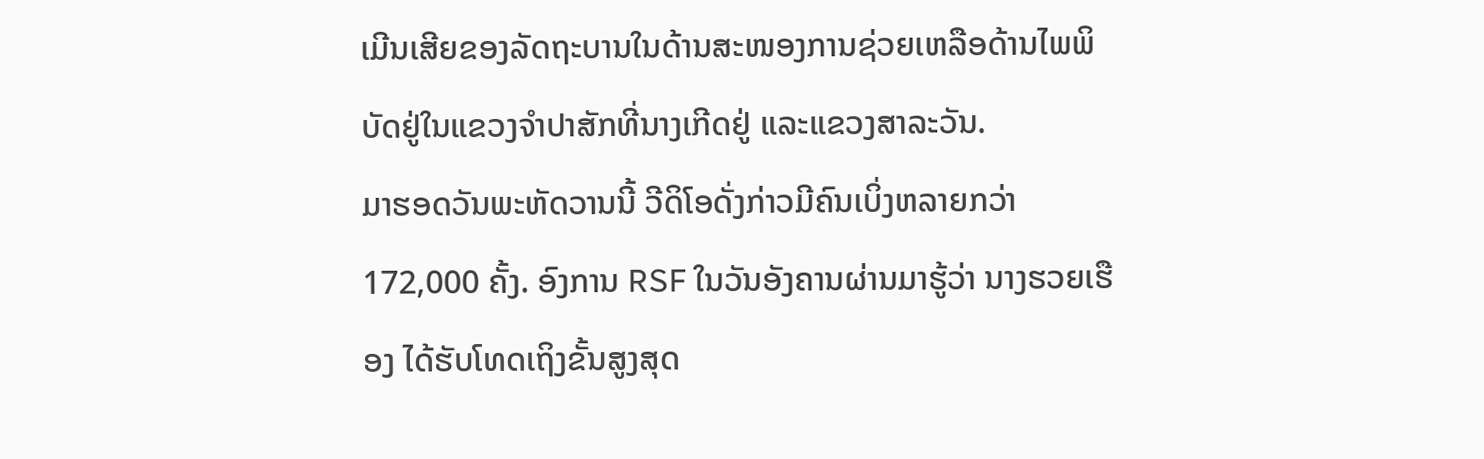ເມີນເສີຍຂອງລັດຖະບານໃນດ້ານສະໜອງການຊ່ວຍເຫລືອດ້ານໄພພິບັດຢູ່ໃນແຂວງຈຳປາສັກທີ່ນາງເກີດຢູ່ ແລະແຂວງສາລະວັນ.
ມາຮອດວັນພະຫັດວານນີ້ ວີດິໂອດັ່ງກ່າວມີຄົນເບິ່ງຫລາຍກວ່າ 172,000 ຄັ້ງ. ອົງການ RSF ໃນວັນອັງຄານຜ່ານມາຮູ້ວ່າ ນາງຮວຍເຮືອງ ໄດ້ຮັບໂທດເຖິງຂັ້ນສູງສຸດ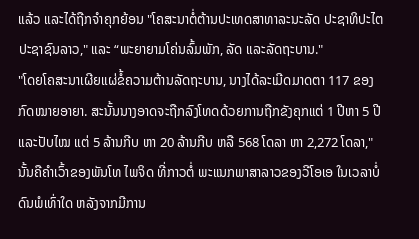ແລ້ວ ແລະໄດ້ຖືກຈຳຄຸກຍ້ອນ "ໂຄສະນາຕໍ່ຕ້ານປະເທດສາທາລະນະລັດ ປະຊາທິປະໄຕ ປະຊາຊົນລາວ," ແລະ “ພະຍາຍາມໂຄ່ນລົ້ມພັກ, ລັດ ແລະລັດຖະບານ."
"ໂດຍໂຄສະນາເຜີຍແຜ່ຂໍ້ຄວາມຕ້ານລັດຖະບານ, ນາງໄດ້ລະເມີດມາດຕາ 117 ຂອງກົດໝາຍອາຍາ. ສະນັ້ນນາງອາດຈະຖືກລົງໂທດດ້ວຍການຖືກຂັງຄຸກແຕ່ 1 ປີຫາ 5 ປີ ແລະປັບໄໝ ແຕ່ 5 ລ້ານກີບ ຫາ 20 ລ້ານກີບ ຫລື 568 ໂດລາ ຫາ 2,272 ໂດລາ," ນັ້ນຄືຄຳເວົ້າຂອງພັນໂທ ໄພຈິດ ທີ່ກາວຕໍ່ ພະແນກພາສາລາວຂອງວີໂອເອ ໃນເວລາບໍ່ດົນພໍເທົ່າໃດ ຫລັງຈາກມີການ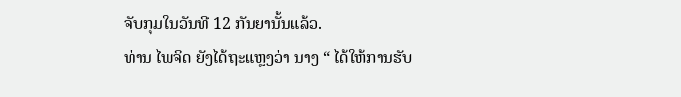ຈັບກຸມໃນວັນທີ 12 ກັນຍານັ້ນແລ້ວ.
ທ່ານ ໄພຈິດ ຍັງໄດ້ຖະແຫຼງວ່າ ນາງ “ ໄດ້ໃຫ້ການຮັບ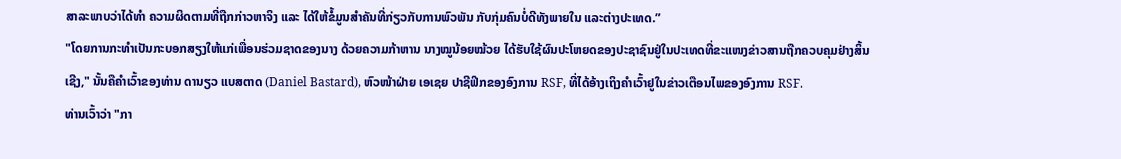ສາລະພາບວ່າໄດ້ທຳ ຄວາມຜິດຕາມທີ່ຖືກກ່າວຫາຈິງ ແລະ ໄດ້ໃຫ້ຂໍ້ມູນສຳຄັນທີ່ກ່ຽວກັບການພົວພັນ ກັບກຸ່ມຄົນບໍ່ດີທັງພາຍໃນ ແລະຕ່າງປະເທດ.”
"ໂດຍການກະທຳເປັນກະບອກສຽງໃຫ້ແກ່ເພື່ອນຮ່ວມຊາດຂອງນາງ ດ້ວຍຄວາມກ້າຫານ ນາງໝູນ້ອຍໝ້ວຍ ໄດ້ຮັບໃຊ້ຜົນປະໂຫຍດຂອງປະຊາຊົນຢູ່ໃນປະເທດທີ່ຂະແໜງຂ່າວສານຖືກຄວບຄຸມຢ່າງສິ້ນເຊີງ," ນັ້ນຄືຄຳເວົ້າຂອງທ່ານ ດານຽວ ແບສຕາດ (Daniel Bastard), ຫົວໜ້າຝ່າຍ ເອເຊຍ ປາຊີຟິກຂອງອົງການ RSF, ທີ່ໄດ້ອ້າງເຖິງຄຳເວົ້າຢູໃນຂ່າວເຕືອນໄພຂອງອົງການ RSF.
ທ່ານເວົ້າວ່າ "ກາ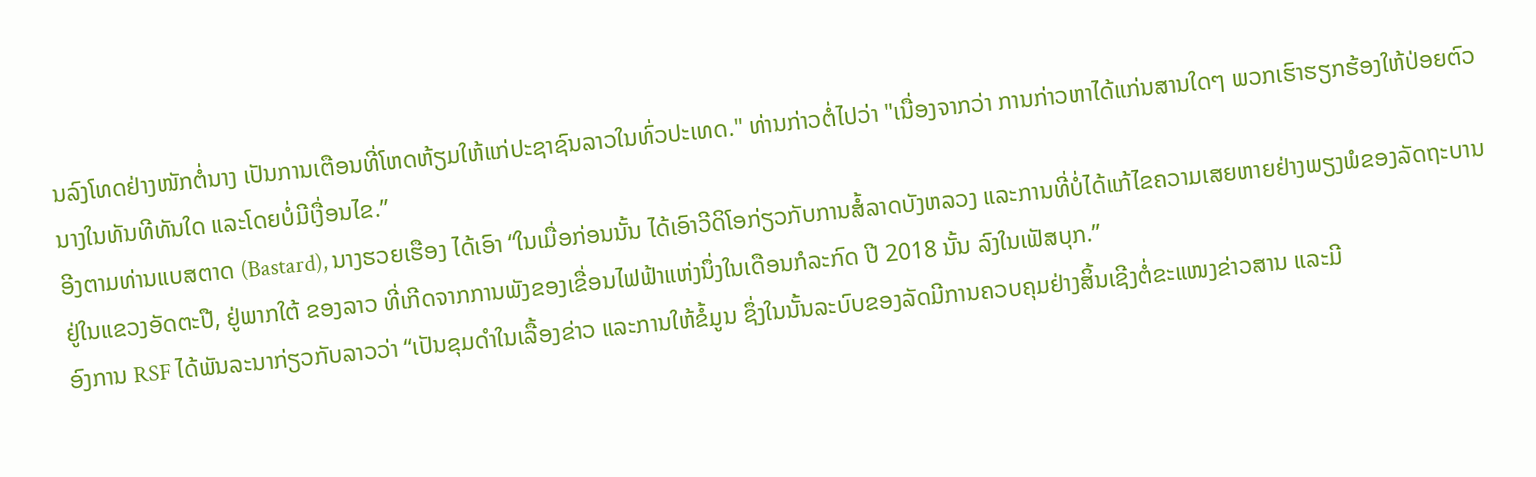ນລົງໂທດຢ່າງໜັກຕໍ່ນາງ ເປັນການເຕືອນທີ່ໂຫດຫ້ຽມໃຫ້ແກ່ປະຊາຊົນລາວໃນທົ່ວປະເທດ." ທ່ານກ່າວຕໍ່ໄປວ່າ "ເນື່ອງຈາກວ່າ ການກ່າວຫາໄດ້ແກ່ນສານໃດໆ ພວກເຮົາຮຽກຮ້ອງໃຫ້ປ່ອຍຕົວນາງໃນທັນທີທັນໃດ ແລະໂດຍບໍ່ມີເງື່ອນໄຂ.”
ອີງຕາມທ່ານແບສຕາດ (Bastard), ນາງຮວຍເຮືອງ ໄດ້ເອົາ “ໃນເມື່ອກ່ອນນັ້ນ ໄດ້ເອົາວີດິໂອກ່ຽວກັບການສໍ້ລາດບັງຫລວງ ແລະການທີ່ບໍ່ໄດ້ແກ້ໄຂຄວາມເສຍຫາຍຢ່າງພຽງພໍຂອງລັດຖະບານຢູ່ໃນແຂວງອັດຕະປື, ຢູ່ພາກໃຕ້ ຂອງລາວ ທີ່ເກີດຈາກການພັງຂອງເຂື່ອນໄຟຟ້າແຫ່ງນຶ່ງໃນເດືອນກໍລະກົດ ປີ 2018 ນັ້ນ ລົງໃນເຟັສບຸກ.”
ອົງການ RSF ໄດ້ພັນລະນາກ່ຽວກັບລາວວ່າ “ເປັນຂຸມດຳໃນເລື້ອງຂ່າວ ແລະການໃຫ້ຂໍ້ມູນ ຊຶ່ງໃນນັ້ນລະບົບຂອງລັດມີການຄວບຄຸມຢ່າງສິ້ນເຊີງຕໍ່ຂະແໜງຂ່າວສານ ແລະມີ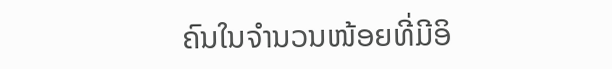ຄົນໃນຈຳນວນໜ້ອຍທີ່ມີອິ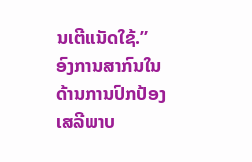ນເຕີແນັດໃຊ້.”
ອົງການສາກົນໃນດ້ານການປົກປ້ອງເສລີພາບ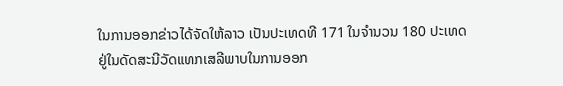ໃນການອອກຂ່າວໄດ້ຈັດໃຫ້ລາວ ເປັນປະເທດທີ 171 ໃນຈຳນວນ 180 ປະເທດ ຢູ່ໃນດັດສະນີວັດແທກເສລີພາບໃນການອອກ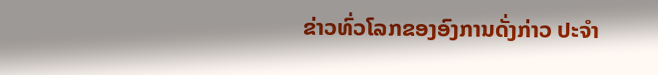ຂ່າວທົ່ວໂລກຂອງອົງການດັ່ງກ່າວ ປະຈຳ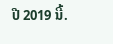ປີ 2019 ນີ້.